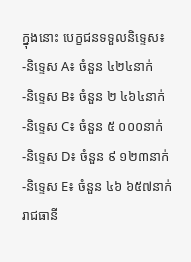ក្នុងនោះ បេក្ខជនទទួលនិទ្ទេស៖
-និទ្ទេស A៖ ចំនួន ៤២៤នាក់
-និទ្ទេស B៖ ចំនួន ២ ៤៦៤នាក់
-និទ្ទេស C៖ ចំនួន ៥ ០០០នាក់
-និទ្ទេស D៖ ចំនួន ៩ ១២៣នាក់
-និទ្ទេស E៖ ចំនួន ៤៦ ៦៥៧នាក់
រាជធានី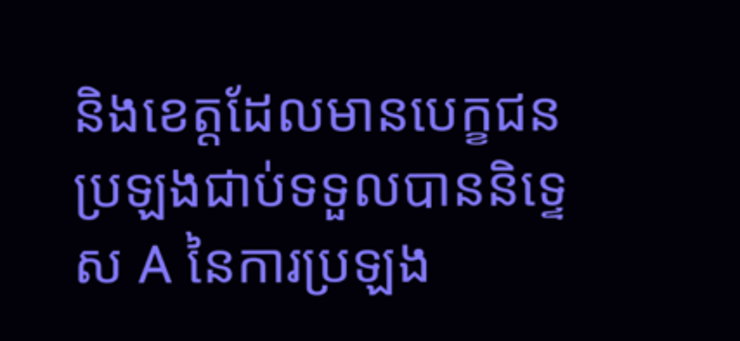និងខេត្តដែលមានបេក្ខជនប្រឡងជាប់ទទួលបាននិទ្ទេស A នៃការប្រឡង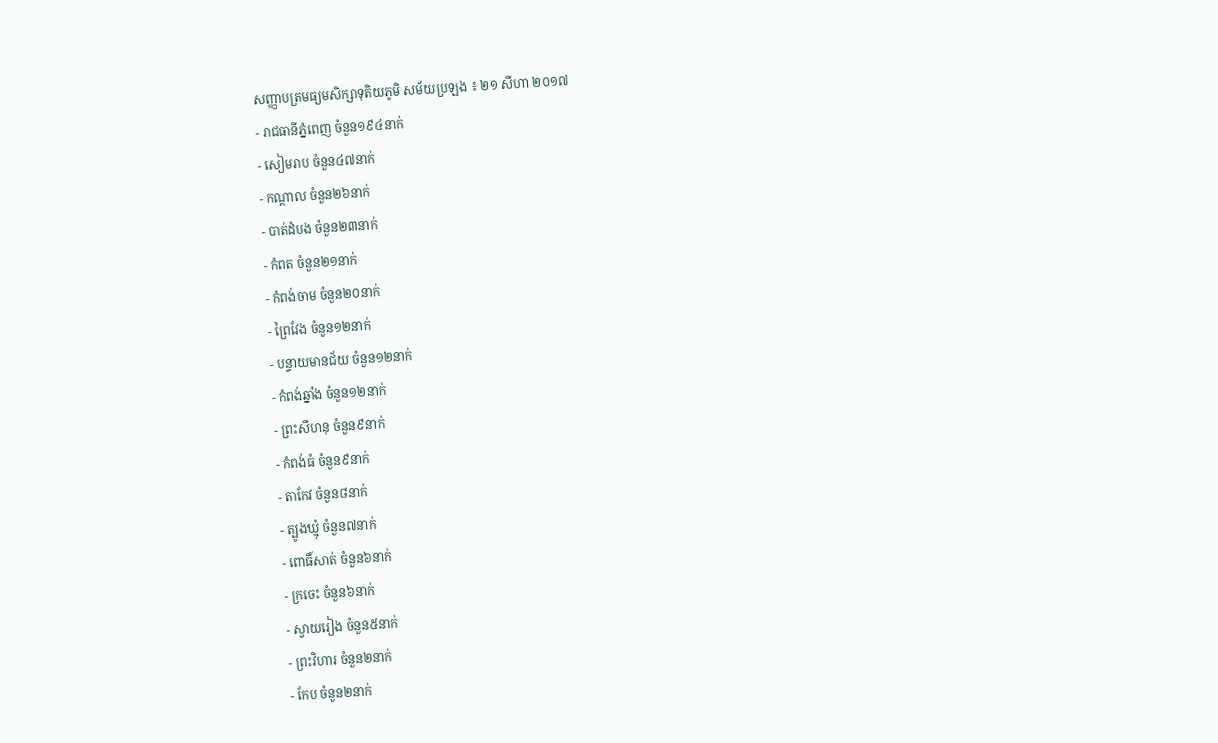សញ្ញាបត្រមធ្យមសិក្សាទុតិយភូមិ សម័យប្រឡង ៖ ២១ សីហា ២០១៧
- រាជធានីភ្នំពេញ ចំនួន១៩៤នាក់
- សៀមរាប ចំនួន៤៧នាក់
- កណ្ដាល ចំនួន២៦នាក់
- បាត់ដំបង ចំនួន២៣នាក់
- កំពត ចំនួន២១នាក់
- កំពង់ចាម ចំនួន២០នាក់
- ព្រៃវែង ចំនួន១២នាក់
- បន្ទាយមានជ័យ ចំនួន១២នាក់
- កំពង់ឆ្នាំង ចំនួន១២នាក់
- ព្រះសីហនុ ចំនួន៩នាក់
- កំពង់ធំ ចំនួន៩នាក់
- តាកែវ ចំនួន៨នាក់
- ត្បូងឃ្មុំ ចំនួន៧នាក់
- ពោធិ៍សាត់ ចំនួន៦នាក់
- ក្រចេះ ចំនួន៦នាក់
- ស្វាយរៀង ចំនួន៥នាក់
- ព្រះវិហារ ចំនួន២នាក់
- កែប ចំនួន២នាក់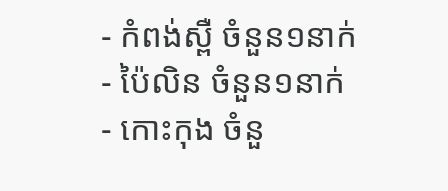- កំពង់ស្ពឺ ចំនួន១នាក់
- ប៉ៃលិន ចំនួន១នាក់
- កោះកុង ចំនួ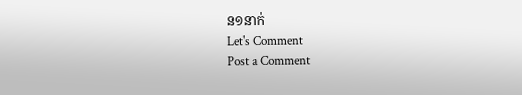ន១នាក់
Let's Comment
Post a Comment